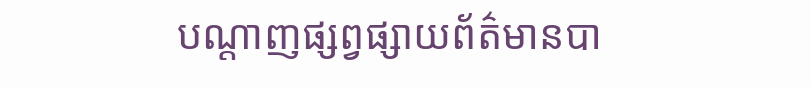បណ្តាញផ្សព្វផ្សាយព័ត៌មានបា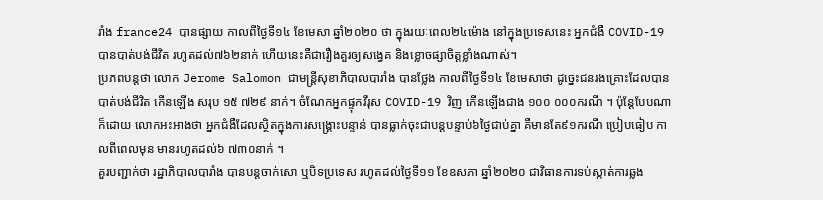រាំង france24 បានផ្សាយ កាលពីថ្ងៃទី១៤ ខែមេសា ឆ្នាំ២០២០ ថា ក្នុងរយៈពេល២៤ម៉ោង នៅក្នុងប្រទេសនេះ អ្នកជំងឺ COVID-19 បានបាត់បង់ជីវិត រហូតដល់៧៦២នាក់ ហើយនេះគឺជារឿងគួរឲ្យសង្វេគ និងខ្លោចផ្សាចិត្តខ្លាំងណាស់។
ប្រភពបន្តថា លោក Jerome Salomon ជាមន្ត្រីសុខាភិបាលបារាំង បានថ្លែង កាលពីថ្ងៃទី១៤ ខែមេសាថា ដូច្នេះជនរងគ្រោះដែលបានបាត់បង់ជីវិត កើនឡើង សរុប ១៥ ៧២៩ នាក់។ ចំណែកអ្នកផ្ទុកវីរុស COVID-19 វិញ កើនឡើងជាង ១០០ ០០០ករណី ។ ប៉ុន្តែបែបណាក៏ដោយ លោកអះអាងថា អ្នកជំងឺដែលស្ថិតក្នុងការសង្គ្រោះបន្ទាន់ បានធ្លាក់ចុះជាបន្តបន្ទាប់៦ថ្ងៃជាប់គ្នា គឺមានតែ៩១ករណី ប្រៀបធៀប កាលពីពេលមុន មានរហូតដល់៦ ៧៣០នាក់ ។
គួរបញ្ជាក់ថា រដ្ឋាភិបាលបារាំង បានបន្តចាក់សោ ឬបិទប្រទេស រហូតដល់ថ្ងៃទី១១ ខែឧសភា ឆ្នាំ២០២០ ជាវិធានការទប់ស្កាត់ការឆ្លង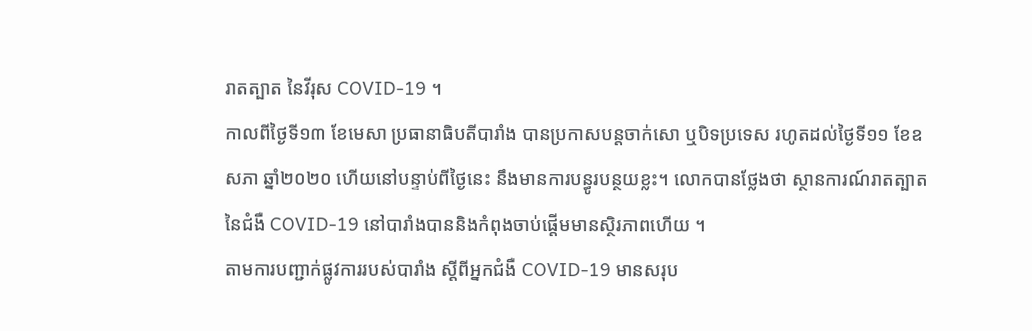រាតត្បាត នៃវីរុស COVID-19 ។
កាលពីថ្ងៃទី១៣ ខែមេសា ប្រធានាធិបតីបារាំង បានប្រកាសបន្តចាក់សោ ឬបិទប្រទេស រហូតដល់ថ្ងៃទី១១ ខែឧសភា ឆ្នាំ២០២០ ហើយនៅបន្ទាប់ពីថ្ងៃនេះ នឹងមានការបន្ធូរបន្ថយខ្លះ។ លោកបានថ្លែងថា ស្ថានការណ៍រាតត្បាត នៃជំងឺ COVID-19 នៅបារាំងបាននិងកំពុងចាប់ផ្តើមមានស្ថិរភាពហើយ ។
តាមការបញ្ជាក់ផ្លូវការរបស់បារាំង ស្តីពីអ្នកជំងឺ COVID-19 មានសរុប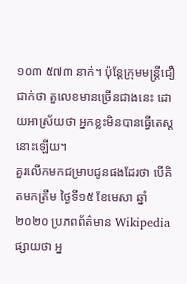១០៣ ៥៧៣ នាក់។ ប៉ុន្តែក្រុមមន្រ្តីជឿជាក់ថា តួលេខមានច្រើនជាងនេះ ដោយអាស្រ័យថា អ្នកខ្លះមិនបានធ្វើតេស្តនោះឡើយ។
គួរលើកមកជម្រាបជូនផងដែរថា បើគិតមកត្រឹម ថ្ងៃទី១៥ ខែមេសា ឆ្នាំ២០២០ ប្រភពព័ត៌មាន Wikipedia ផ្សាយថា អ្ន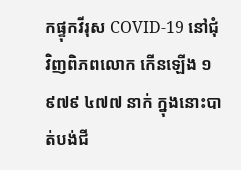កផ្ទុកវីរុស COVID-19 នៅជុំវិញពិភពលោក កើនឡើង ១ ៩៧៩ ៤៧៧ នាក់ ក្នុងនោះបាត់បង់ជី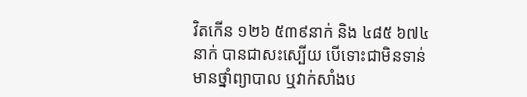វិតកើន ១២៦ ៥៣៩នាក់ និង ៤៨៥ ៦៧៤នាក់ បានជាសះស្បើយ បើទោះជាមិនទាន់មានថ្នាំព្យាបាល ឬវាក់សាំងប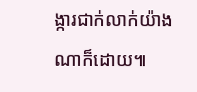ង្ការជាក់លាក់យ៉ាងណាក៏ដោយ៕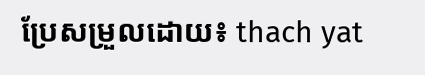ប្រែសម្រួលដោយ៖ thach yat